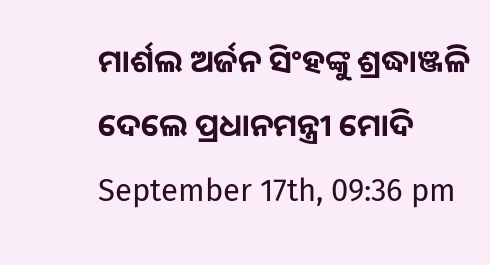ମାର୍ଶଲ ଅର୍ଜନ ସିଂହଙ୍କୁ ଶ୍ରଦ୍ଧାଞ୍ଜଳି ଦେଲେ ପ୍ରଧାନମନ୍ତ୍ରୀ ମୋଦି
September 17th, 09:36 pm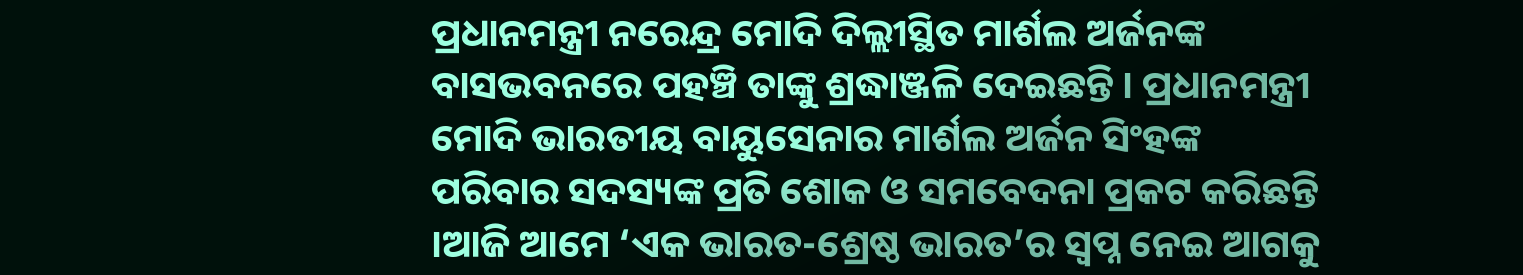ପ୍ରଧାନମନ୍ତ୍ରୀ ନରେନ୍ଦ୍ର ମୋଦି ଦିଲ୍ଲୀସ୍ଥିତ ମାର୍ଶଲ ଅର୍ଜନଙ୍କ ବାସଭବନରେ ପହଞ୍ଚି ତାଙ୍କୁ ଶ୍ରଦ୍ଧାଞ୍ଜଳି ଦେଇଛନ୍ତି । ପ୍ରଧାନମନ୍ତ୍ରୀ ମୋଦି ଭାରତୀୟ ବାୟୁସେନାର ମାର୍ଶଲ ଅର୍ଜନ ସିଂହଙ୍କ ପରିବାର ସଦସ୍ୟଙ୍କ ପ୍ରତି ଶୋକ ଓ ସମବେଦନା ପ୍ରକଟ କରିଛନ୍ତି ।ଆଜି ଆମେ ‘ଏକ ଭାରତ-ଶ୍ରେଷ୍ଠ ଭାରତ’ର ସ୍ୱପ୍ନ ନେଇ ଆଗକୁ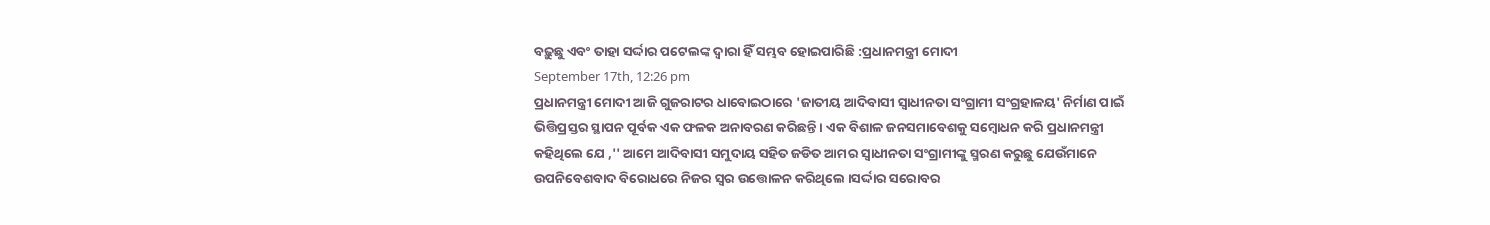ବଢ଼ୁଛୁ ଏବଂ ତାହା ସର୍ଦ୍ଦାର ପଟେଲଙ୍କ ଦ୍ଵାରା ହିଁ ସମ୍ଭବ ହୋଇପାରିଛି :ପ୍ରଧାନମନ୍ତ୍ରୀ ମୋଦୀ
September 17th, 12:26 pm
ପ୍ରଧାନମନ୍ତ୍ରୀ ମୋଦୀ ଆଜି ଗୁଜରାଟର ଧାବୋଇଠାରେ 'ଜାତୀୟ ଆଦିବାସୀ ସ୍ୱାଧୀନତା ସଂଗ୍ରାମୀ ସଂଗ୍ରହାଳୟ' ନିର୍ମାଣ ପାଇଁ ଭିତ୍ତିପ୍ରସ୍ତର ସ୍ଥାପନ ପୂର୍ବକ ଏକ ଫଳକ ଅନାବରଣ କରିଛନ୍ତି । ଏକ ବିଶାଳ ଜନସମାବେଶକୁ ସମ୍ବୋଧନ କରି ପ୍ରଧାନମନ୍ତ୍ରୀ କହିଥିଲେ ଯେ ,'' ଆମେ ଆଦିବାସୀ ସମୁଦାୟ ସହିତ ଜଡିତ ଆମର ସ୍ୱାଧୀନତା ସଂଗ୍ରାମୀଙ୍କୁ ସ୍ମରଣ କରୁଛୁ ଯେଉଁମାନେ ଉପନିବେଶବାଦ ବିରୋଧରେ ନିଜର ସ୍ୱର ଉତ୍ତୋଳନ କରିଥିଲେ ।ସର୍ଦ୍ଦାର ସରୋବର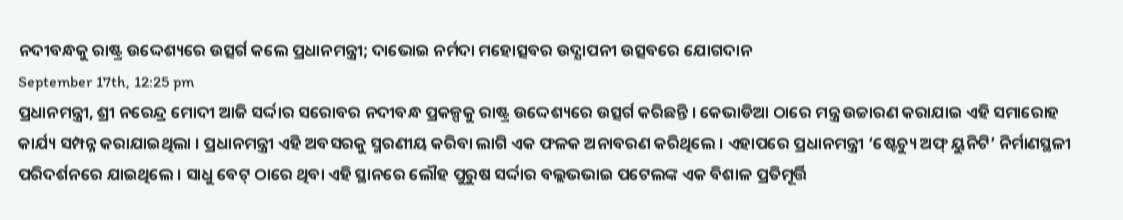ନଦୀବନ୍ଧକୁ ରାଷ୍ଟ୍ର ଉଦ୍ଦେଶ୍ୟରେ ଉତ୍ସର୍ଗ କଲେ ପ୍ରଧାନମନ୍ତ୍ରୀ; ଦାଭୋଇ ନର୍ମଦା ମହୋତ୍ସବର ଉଦ୍ଯାପନୀ ଉତ୍ସବରେ ଯୋଗଦାନ
September 17th, 12:25 pm
ପ୍ରଧାନମନ୍ତ୍ରୀ, ଶ୍ରୀ ନରେନ୍ଦ୍ର ମୋଦୀ ଆଜି ସର୍ଦ୍ଦାର ସରୋବର ନଦୀବନ୍ଧ ପ୍ରକଳ୍ପକୁ ରାଷ୍ଟ୍ର ଉଦ୍ଦେଶ୍ୟରେ ଉତ୍ସର୍ଗ କରିଛନ୍ତି । କେଭାଡିଆ ଠାରେ ମନ୍ତ୍ର ଉଚ୍ଚାରଣ କରାଯାଇ ଏହି ସମାରୋହ କାର୍ଯ୍ୟ ସମ୍ପନ୍ନ କରାଯାଇଥିଲା । ପ୍ରଧାନମନ୍ତ୍ରୀ ଏହି ଅବସରକୁ ସ୍ମରଣୀୟ କରିବା ଲାଗି ଏକ ଫଳକ ଅନାବରଣ କରିଥିଲେ । ଏହାପରେ ପ୍ରଧାନମନ୍ତ୍ରୀ ‘ଷ୍ଟେଚ୍ୟୁ ଅଫ୍ ୟୁନିଟି’ ନିର୍ମାଣସ୍ଥଳୀ ପରିଦର୍ଶନରେ ଯାଇଥିଲେ । ସାଧୁ ବେଟ୍ ଠାରେ ଥିବା ଏହି ସ୍ଥାନରେ ଲୌହ ପୁରୁଷ ସର୍ଦ୍ଦାର ବଲ୍ଲଭଭାଇ ପଟେଲଙ୍କ ଏକ ବିଶାଳ ପ୍ରତିମୂର୍ତ୍ତି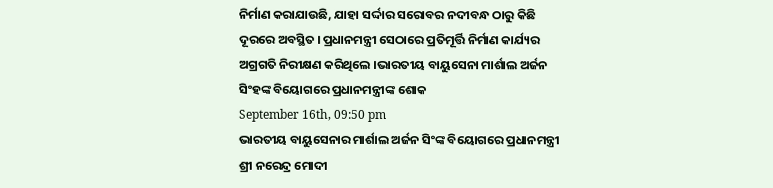ନିର୍ମାଣ କରାଯାଉଛି, ଯାହା ସର୍ଦ୍ଦାର ସରୋବର ନଦୀବନ୍ଧ ଠାରୁ କିଛି ଦୂରରେ ଅବସ୍ଥିତ । ପ୍ରଧାନମନ୍ତ୍ରୀ ସେଠାରେ ପ୍ରତିମୂର୍ତ୍ତି ନିର୍ମାଣ କାର୍ଯ୍ୟର ଅଗ୍ରଗତି ନିରୀକ୍ଷଣ କରିଥିଲେ ।ଭାରତୀୟ ବାୟୁସେନା ମାର୍ଶାଲ ଅର୍ଜନ ସିଂହଙ୍କ ବିୟୋଗରେ ପ୍ରଧାନମନ୍ତ୍ରୀଙ୍କ ଶୋକ
September 16th, 09:50 pm
ଭାରତୀୟ ବାୟୁସେନାର ମାର୍ଶାଲ ଅର୍ଜନ ସିଂଙ୍କ ବିୟୋଗରେ ପ୍ରଧାନମନ୍ତ୍ରୀ ଶ୍ରୀ ନରେନ୍ଦ୍ର ମୋଦୀ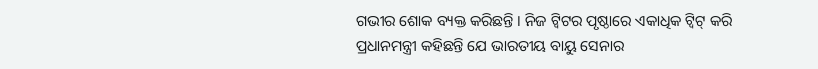ଗଭୀର ଶୋକ ବ୍ୟକ୍ତ କରିଛନ୍ତି । ନିଜ ଟ୍ୱିଟର ପୃଷ୍ଠାରେ ଏକାଧିକ ଟ୍ୱିଟ୍ କରି ପ୍ରଧାନମନ୍ତ୍ରୀ କହିଛନ୍ତି ଯେ ଭାରତୀୟ ବାୟୁ ସେନାର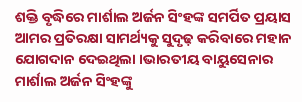ଶକ୍ତି ବୃଦ୍ଧିରେ ମାର୍ଶାଲ ଅର୍ଜନ ସିଂହଙ୍କ ସମର୍ପିତ ପ୍ରୟାସ ଆମର ପ୍ରତିରକ୍ଷା ସାମର୍ଥ୍ୟକୁ ସୁଦୃଢ଼ କରିବାରେ ମହାନ ଯୋଗଦାନ ଦେଇଥିଲା ।ଭାରତୀୟ ବାୟୁସେନାର ମାର୍ଶାଲ ଅର୍ଜନ ସିଂହଙ୍କୁ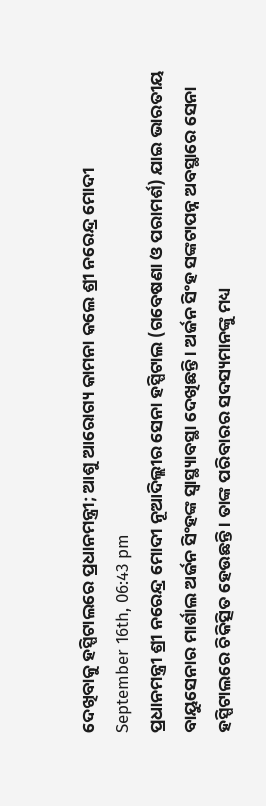ଦେଖିବାକୁ ହସ୍ପିଟାଲରେ ପ୍ରଧାନମନ୍ତ୍ରୀ; ଆଶୁ ଆରୋଗ୍ୟ କାମନା କଲେ ଶ୍ରୀ ନରେନ୍ଦ୍ର ମୋଦୀ
September 16th, 06:43 pm
ପ୍ରଧାନମନ୍ତ୍ରୀ ଶ୍ରୀ ନରେନ୍ଦ୍ର ମୋଦୀ ନୂଆଦିଲ୍ଲୀର ସେନା ହସ୍ପିଟାଲ (ଗବେଷଣା ଓ ପରାମର୍ଶ) ଯାଇ ଭାରତୀୟ ବାୟୁସେନାର ମାର୍ଶାଲ ଅର୍ଜନ ସିଂହଙ୍କ ସ୍ଵାସ୍ଥ୍ୟାବସ୍ଥା ଦେଖିଛନ୍ତି । ଅର୍ଜନ ସିଂହ ସଙ୍କଟାପନ୍ନ ଅବସ୍ଥାରେ ସେନା ହସ୍ପିଟାଲରେ ଚିକିତ୍ସିତ ହେଉଛନ୍ତି । ତାଙ୍କ ପରିବାରର ସଦସ୍ୟମାନଙ୍କୁ ମଧ୍ୟ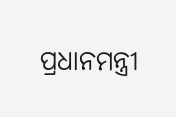ପ୍ରଧାନମନ୍ତ୍ରୀ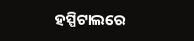ହସ୍ପିଟାଲରେ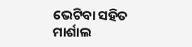ଭେଟିବା ସହିତ ମାର୍ଶାଲ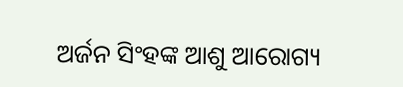ଅର୍ଜନ ସିଂହଙ୍କ ଆଶୁ ଆରୋଗ୍ୟ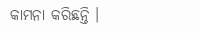କାମନା କରିଛନ୍ତି ।